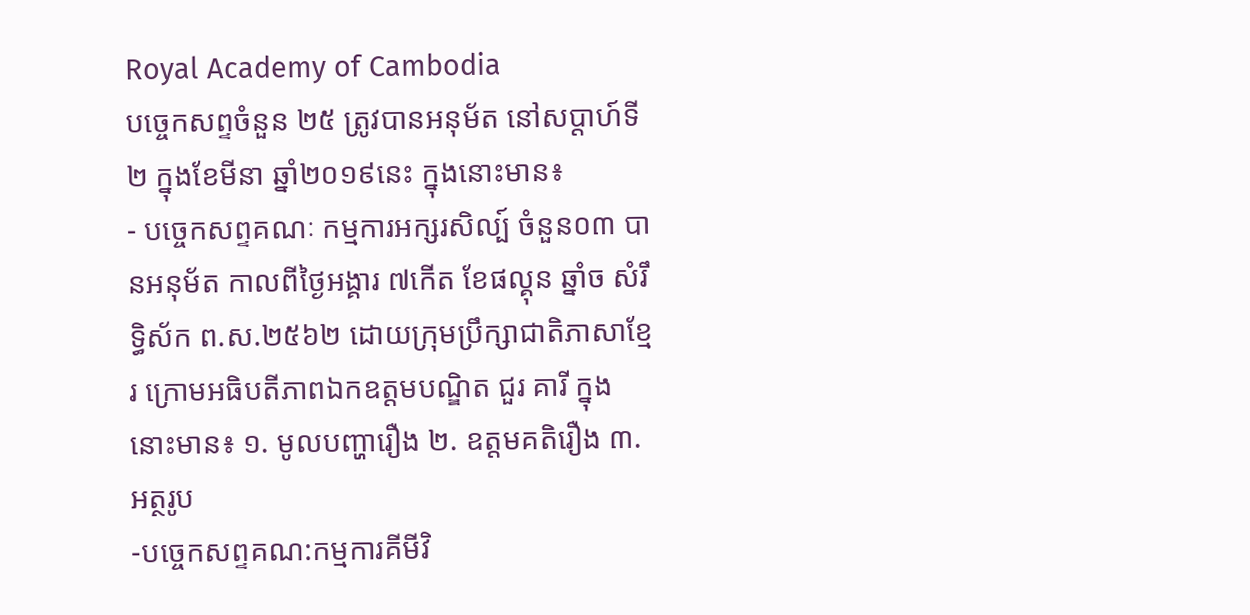Royal Academy of Cambodia
បច្ចេកសព្ទចំនួន ២៥ ត្រូវបានអនុម័ត នៅសប្តាហ៍ទី២ ក្នុងខែមីនា ឆ្នាំ២០១៩នេះ ក្នុងនោះមាន៖
- បច្ចេកសព្ទគណៈ កម្មការអក្សរសិល្ប៍ ចំនួន០៣ បានអនុម័ត កាលពីថ្ងៃអង្គារ ៧កើត ខែផល្គុន ឆ្នាំច សំរឹទ្ធិស័ក ព.ស.២៥៦២ ដោយក្រុមប្រឹក្សាជាតិភាសាខ្មែរ ក្រោមអធិបតីភាពឯកឧត្តមបណ្ឌិត ជួរ គារី ក្នុងនោះមាន៖ ១. មូលបញ្ហារឿង ២. ឧត្តមគតិរឿង ៣. អត្ថរូប
-បច្ចេកសព្ទគណ:កម្មការគីមីវិ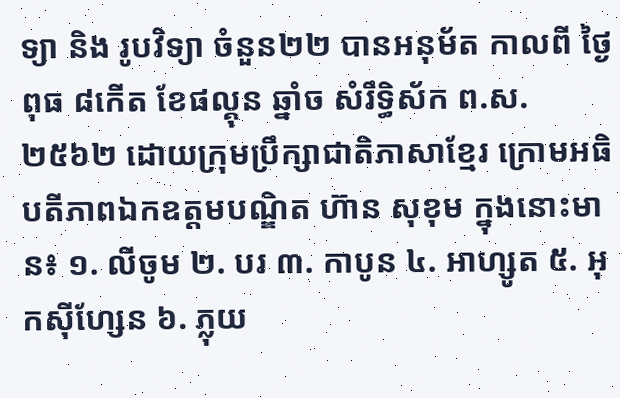ទ្យា និង រូបវិទ្យា ចំនួន២២ បានអនុម័ត កាលពី ថ្ងៃពុធ ៨កើត ខែផល្គុន ឆ្នាំច សំរឹទ្ធិស័ក ព.ស.២៥៦២ ដោយក្រុមប្រឹក្សាជាតិភាសាខ្មែរ ក្រោមអធិបតីភាពឯកឧត្តមបណ្ឌិត ហ៊ាន សុខុម ក្នុងនោះមាន៖ ១. លីចូម ២. បរ ៣. កាបូន ៤. អាហ្សូត ៥. អុកស៊ីហ្សែន ៦. ភ្លុយ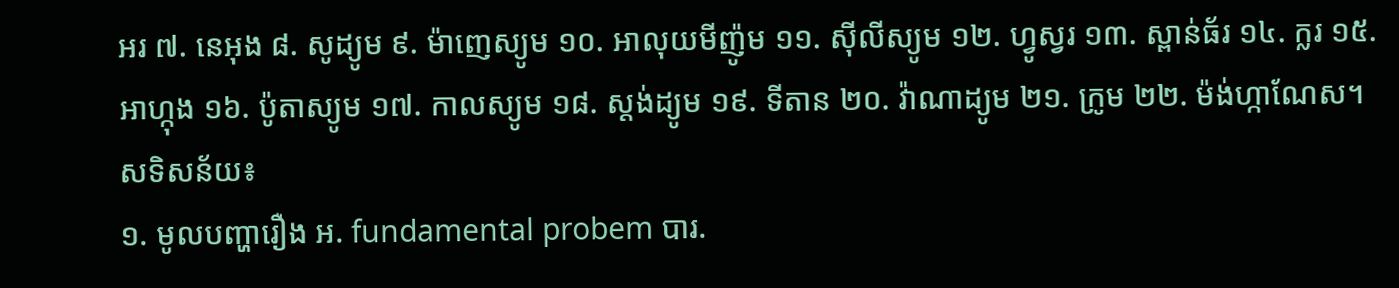អរ ៧. នេអុង ៨. សូដ្យូម ៩. ម៉ាញេស្យូម ១០. អាលុយមីញ៉ូម ១១. ស៊ីលីស្យូម ១២. ហ្វូស្វរ ១៣. ស្ពាន់ធ័រ ១៤. ក្លរ ១៥. អាហ្កុង ១៦. ប៉ូតាស្យូម ១៧. កាលស្យូម ១៨. ស្តង់ដ្យូម ១៩. ទីតាន ២០. វ៉ាណាដ្យូម ២១. ក្រូម ២២. ម៉ង់ហ្កាណែស។
សទិសន័យ៖
១. មូលបញ្ហារឿង អ. fundamental probem បារ.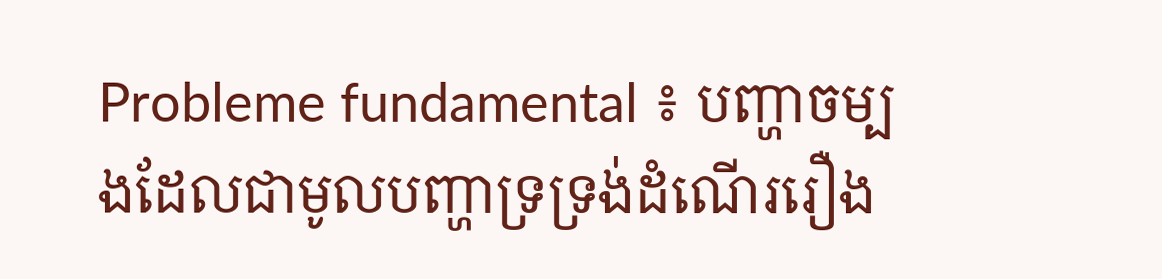Probleme fundamental ៖ បញ្ហាចម្បងដែលជាមូលបញ្ហាទ្រទ្រង់ដំណើររឿង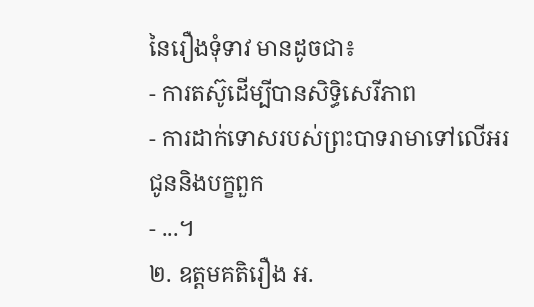នៃរឿងទុំទាវ មានដូចជា៖
- ការតស៊ូដើម្បីបានសិទ្ធិសេរីភាព
- ការដាក់ទោសរបស់ព្រះបាទរាមាទៅលើអរជូននិងបក្ខពួក
- ...។
២. ឧត្តមគតិរឿង អ.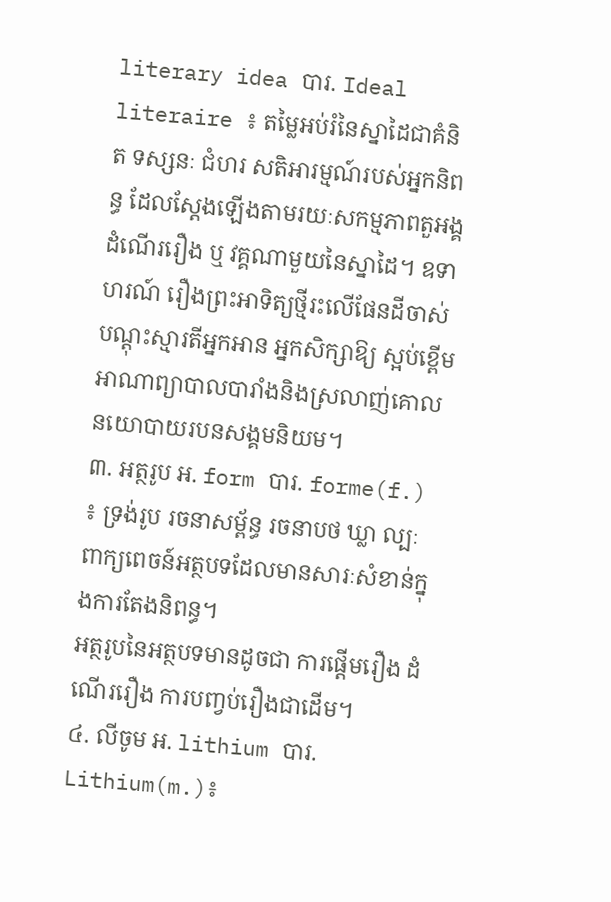literary idea បារ. Ideal literaire ៖ តម្លៃអប់រំនៃស្នាដៃជាគំនិត ទស្សនៈ ជំហរ សតិអារម្មណ៍របស់អ្នកនិពន្ធ ដែលស្តែងឡើងតាមរយៈសកម្មភាពតួអង្គ ដំណើររឿង ឬ វគ្គណាមួយនៃស្នាដៃ។ ឧទាហរណ៍ រឿងព្រះអាទិត្យថ្មីរះលើផែនដីចាស់ បណ្តុះស្មារតីអ្នកអាន អ្នកសិក្សាឱ្យ ស្អប់ខ្ពើមអាណាព្យាបាលបារាំងនិងស្រលាញ់គោលនយោបាយរបនសង្គមនិយម។
៣. អត្ថរូប អ. form បារ. forme(f.) ៖ ទ្រង់រូប រចនាសម្ព័ន្ធ រចនាបថ ឃ្លា ល្បៈ ពាក្យពេចន៍អត្ថបទដែលមានសារៈសំខាន់ក្នុងការតែងនិពន្ធ។
អត្ថរូបនៃអត្ថបទមានដូចជា ការផ្តើមរឿង ដំណើររឿង ការបញ្វប់រឿងជាដើម។
៤. លីចូម អ. lithium បារ. Lithium(m.)៖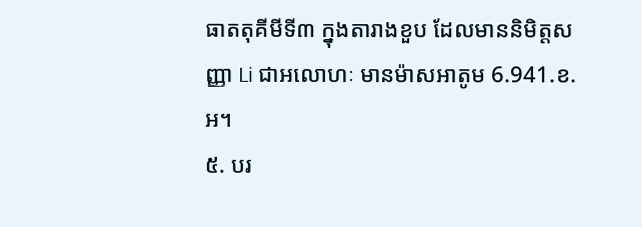ធាតតុគីមីទី៣ ក្នុងតារាងខួប ដែលមាននិមិត្តសញ្ញា Li ជាអលោហៈ មានម៉ាសអាតូម 6.941.ខ.អ។
៥. បរ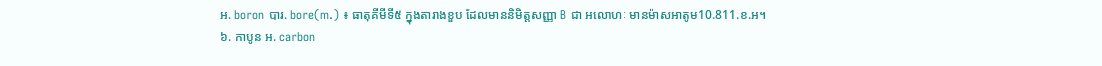អ. boron បារ. bore(m.) ៖ ធាតុគីមីទី៥ ក្នុងតារាងខួប ដែលមាននិមិត្តសញ្ញា B ជា អលោហៈ មានម៉ាសអាតូម10.811.ខ.អ។
៦. កាបូន អ. carbon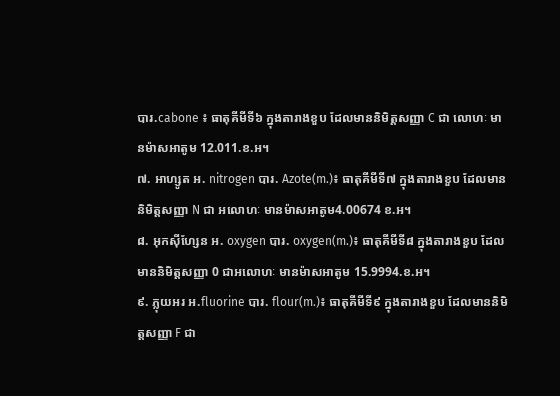បារ.cabone ៖ ធាតុគីមីទី៦ ក្នុងតារាងខួប ដែលមាននិមិត្តសញ្ញា C ជា លោហៈ មានម៉ាសអាតូម 12.011.ខ.អ។
៧. អាហ្សូត អ. nitrogen បារ. Azote(m.)៖ ធាតុគីមីទី៧ ក្នុងតារាងខួប ដែលមាននិមិត្តសញ្ញា N ជា អលោហៈ មានម៉ាសអាតូម4.00674 ខ.អ។
៨. អុកស៊ីហ្សែន អ. oxygen បារ. oxygen(m.)៖ ធាតុគីមីទី៨ ក្នុងតារាងខួប ដែលមាននិមិត្តសញ្ញា 0 ជាអលោហៈ មានម៉ាសអាតូម 15.9994.ខ.អ។
៩. ភ្លុយអរ អ.fluorine បារ. flour(m.)៖ ធាតុគីមីទី៩ ក្នុងតារាងខួប ដែលមាននិមិត្តសញ្ញា F ជា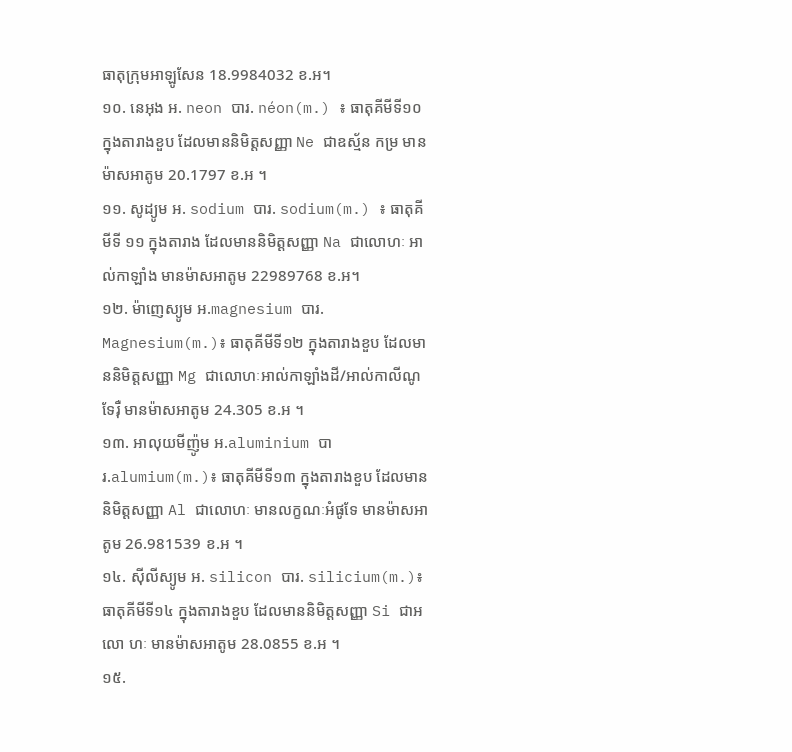ធាតុក្រុមអាឡូសែន 18.9984032 ខ.អ។
១០. នេអុង អ. neon បារ. néon(m.) ៖ ធាតុគីមីទី១០ ក្នុងតារាងខួប ដែលមាននិមិត្តសញ្ញា Ne ជាឧស្ម័ន កម្រ មានម៉ាសអាតូម 20.1797 ខ.អ ។
១១. សូដ្យូម អ. sodium បារ. sodium(m.) ៖ ធាតុគីមីទី ១១ ក្នុងតារាង ដែលមាននិមិត្តសញ្ញា Na ជាលោហៈ អាល់កាឡាំង មានម៉ាសអាតូម 22989768 ខ.អ។
១២. ម៉ាញេស្យូម អ.magnesium បារ. Magnesium(m.)៖ ធាតុគីមីទី១២ ក្នុងតារាងខួប ដែលមាននិមិត្តសញ្ញា Mg ជាលោហៈអាល់កាឡាំងដី/អាល់កាលីណូទែរ៉ឺ មានម៉ាសអាតូម 24.305 ខ.អ ។
១៣. អាលុយមីញ៉ូម អ.aluminium បារ.alumium(m.)៖ ធាតុគីមីទី១៣ ក្នុងតារាងខួប ដែលមាននិមិត្តសញ្ញា Al ជាលោហៈ មានលក្ខណៈអំផូទែ មានម៉ាសអាតូម 26.981539 ខ.អ ។
១៤. ស៊ីលីស្យូម អ. silicon បារ. silicium(m.)៖ ធាតុគីមីទី១៤ ក្នុងតារាងខួប ដែលមាននិមិត្តសញ្ញា Si ជាអលោ ហៈ មានម៉ាសអាតូម 28.0855 ខ.អ ។
១៥.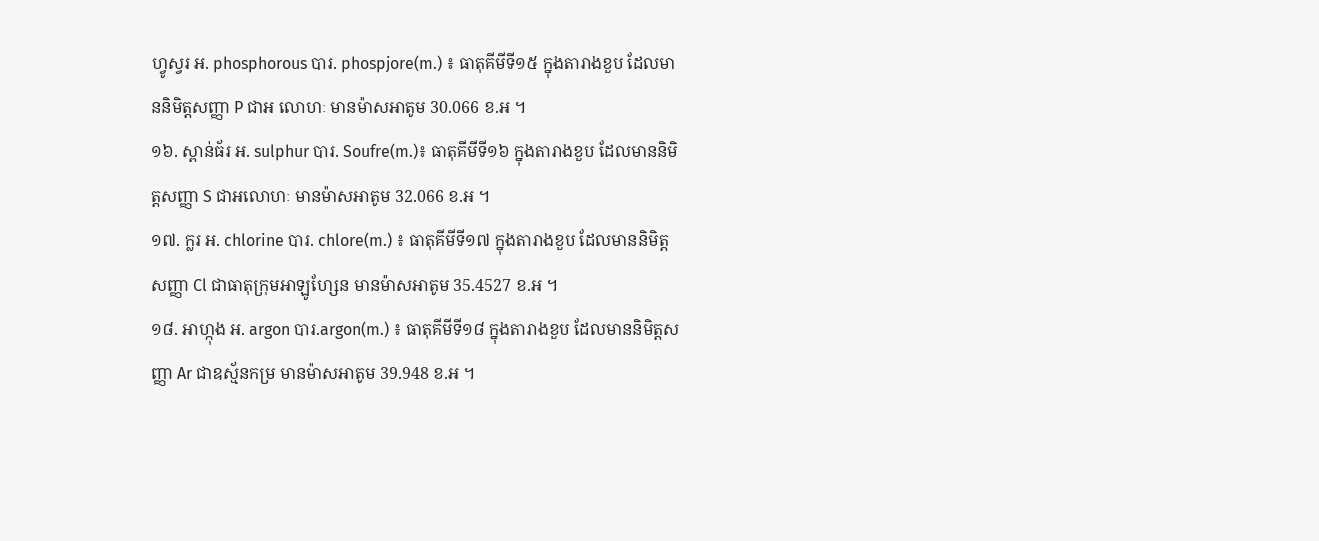ហ្វូស្វរ អ. phosphorous បារ. phospjore(m.) ៖ ធាតុគីមីទី១៥ ក្នុងតារាងខួប ដែលមាននិមិត្តសញ្ញា P ជាអ លោហៈ មានម៉ាសអាតូម 30.066 ខ.អ ។
១៦. ស្ពាន់ធ័រ អ. sulphur បារ. Soufre(m.)៖ ធាតុគីមីទី១៦ ក្នុងតារាងខួប ដែលមាននិមិត្តសញ្ញា S ជាអលោហៈ មានម៉ាសអាតូម 32.066 ខ.អ ។
១៧. ក្លរ អ. chlorine បារ. chlore(m.) ៖ ធាតុគីមីទី១៧ ក្នុងតារាងខួប ដែលមាននិមិត្តសញ្ញា Cl ជាធាតុក្រុមអាឡូហ្សែន មានម៉ាសអាតូម 35.4527 ខ.អ ។
១៨. អាហ្កុង អ. argon បារ.argon(m.) ៖ ធាតុគីមីទី១៨ ក្នុងតារាងខួប ដែលមាននិមិត្តសញ្ញា Ar ជាឧស្ម័នកម្រ មានម៉ាសអាតូម 39.948 ខ.អ ។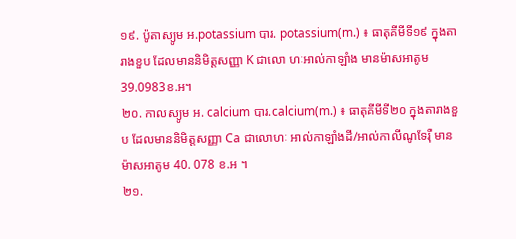១៩. ប៉ូតាស្យូម អ.potassium បារ. potassium(m.) ៖ ធាតុគីមីទី១៩ ក្នុងតារាងខួប ដែលមាននិមិត្តសញ្ញា K ជាលោ ហៈអាល់កាឡាំង មានម៉ាសអាតូម 39.0983ខ.អ។
២០. កាលស្យូម អ. calcium បារ.calcium(m.) ៖ ធាតុគីមីទី២០ ក្នុងតារាងខួប ដែលមាននិមិត្តសញ្ញា Ca ជាលោហៈ អាល់កាឡាំងដី/អាល់កាលីណូទែរ៉ឺ មានម៉ាសអាតូម 40. 078 ខ.អ ។
២១.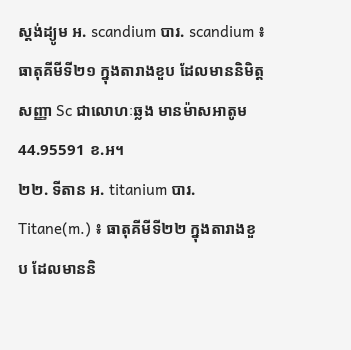ស្តង់ដ្យូម អ. scandium បារ. scandium ៖ ធាតុគីមីទី២១ ក្នុងតារាងខួប ដែលមាននិមិត្តសញ្ញា Sc ជាលោហៈឆ្លង មានម៉ាសអាតូម 44.95591 ខ.អ។
២២. ទីតាន អ. titanium បារ. Titane(m.) ៖ ធាតុគីមីទី២២ ក្នុងតារាងខួប ដែលមាននិ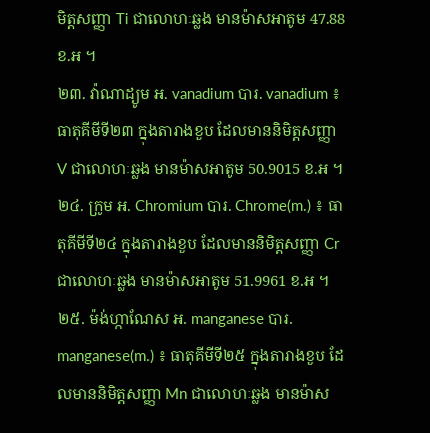មិត្តសញ្ញា Ti ជាលោហៈឆ្លង មានម៉ាសអាតូម 47.88 ខ.អ ។
២៣. វ៉ាណាដ្យូម អ. vanadium បារ. vanadium ៖ ធាតុគីមីទី២៣ ក្នុងតារាងខួប ដែលមាននិមិត្តសញ្ញា V ជាលោហៈឆ្លង មានម៉ាសអាតូម 50.9015 ខ.អ ។
២៤. ក្រូម អ. Chromium បារ. Chrome(m.) ៖ ធាតុគីមីទី២៤ ក្នុងតារាងខួប ដែលមាននិមិត្តសញ្ញា Cr ជាលោហៈឆ្លង មានម៉ាសអាតូម 51.9961 ខ.អ ។
២៥. ម៉ង់ហ្កាណែស អ. manganese បារ. manganese(m.) ៖ ធាតុគីមីទី២៥ ក្នុងតារាងខួប ដែលមាននិមិត្តសញ្ញា Mn ជាលោហៈឆ្លង មានម៉ាស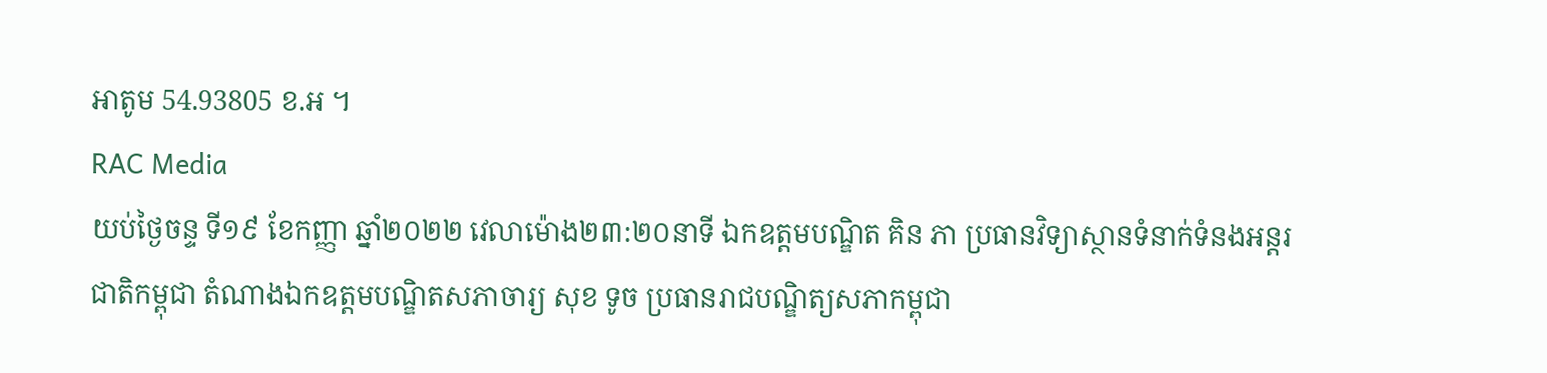អាតូម 54.93805 ខ.អ ។
RAC Media
យប់ថ្ងៃចន្ទ ទី១៩ ខែកញ្ញា ឆ្នាំ២០២២ វេលាម៉ោង២៣:២០នាទី ឯកឧត្តមបណ្ឌិត គិន ភា ប្រធានវិទ្យាស្ថានទំនាក់ទំនងអន្តរជាតិកម្ពុជា តំណាងឯកឧត្តមបណ្ឌិតសភាចារ្យ សុខ ទូច ប្រធានរាជបណ្ឌិត្យសភាកម្ពុជា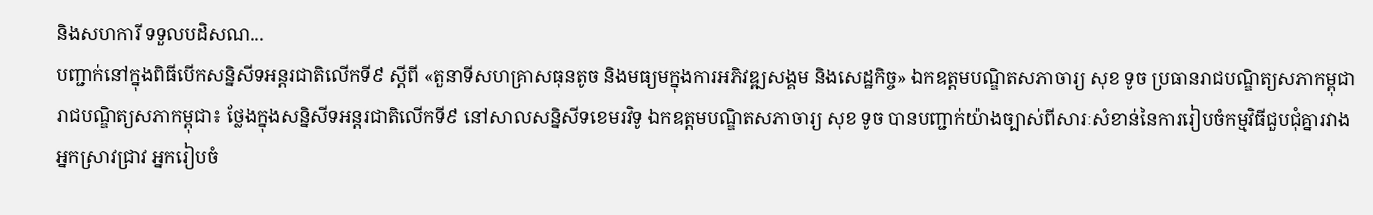និងសហការី ទទួលបដិសណ...
បញ្ជាក់នៅក្នុងពិធីបើកសន្និសីទអន្តរជាតិលើកទី៩ ស្ដីពី «តួនាទីសហគ្រាសធុនតូច និងមធ្យមក្នុងការអភិវឌ្ឍសង្គម និងសេដ្ឋកិច្ច» ឯកឧត្ដមបណ្ឌិតសភាចារ្យ សុខ ទូច ប្រធានរាជបណ្ឌិត្យសភាកម្ពុជា
រាជបណ្ឌិត្យសភាកម្ពុជា៖ ថ្លែងក្នុងសន្និសីទអន្តរជាតិលើកទី៩ នៅសាលសន្និសីទខេមរវិទូ ឯកឧត្តមបណ្ឌិតសភាចារ្យ សុខ ទូច បានបញ្ជាក់យ៉ាងច្បាស់ពីសារៈសំខាន់នៃការរៀបចំកម្មវិធីជួបជុំគ្នារវាងអ្នកស្រាវជ្រាវ អ្នករៀបចំ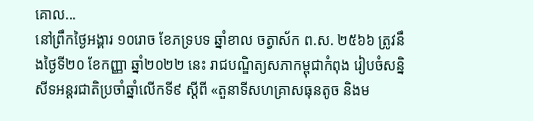គោល...
នៅព្រឹកថ្ងៃអង្គារ ១០រោច ខែភទ្របទ ឆ្នាំខាល ចត្វាស័ក ព.ស. ២៥៦៦ ត្រូវនឹងថ្ងៃទី២០ ខែកញ្ញា ឆ្នាំ២០២២ នេះ រាជបណ្ឌិត្យសភាកម្ពុជាកំពុង រៀបចំសន្និសីទអន្តរជាតិប្រចាំឆ្នាំលើកទី៩ ស្ដីពី «តួនាទីសហគ្រាសធុនតូច និងម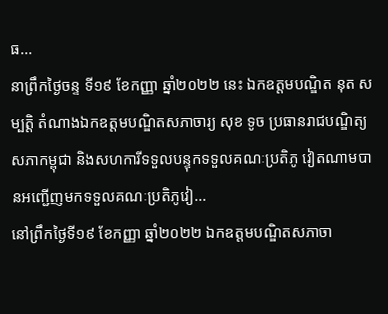ធ...
នាព្រឹកថ្ងៃចន្ទ ទី១៩ ខែកញ្ញា ឆ្នាំ២០២២ នេះ ឯកឧត្តមបណ្ឌិត នុត សម្បត្តិ តំណាងឯកឧត្តមបណ្ឌិតសភាចារ្យ សុខ ទូច ប្រធានរាជបណ្ឌិត្យសភាកម្ពុជា និងសហការីទទួលបន្ទុកទទួលគណៈប្រតិភូ វៀតណាមបានអញ្ជើញមកទទួលគណៈប្រតិភូវៀ...
នៅព្រឹកថ្ងៃទី១៩ ខែកញ្ញា ឆ្នាំ២០២២ ឯកឧត្ដមបណ្ឌិតសភាចា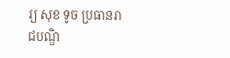រ្យ សុខ ទូច ប្រធានរាជបណ្ឌិ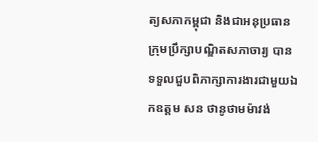ត្យសភាកម្ពុជា និងជាអនុប្រធានក្រុមប្រឹក្សាបណ្ឌិតសភាចារ្យ បានទទួលជួបពិភាក្សាការងារជាមួយឯកឧត្តម សន ថានូថាមម៉ាវង់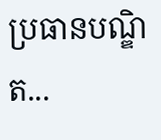ប្រធានបណ្ឌិត...